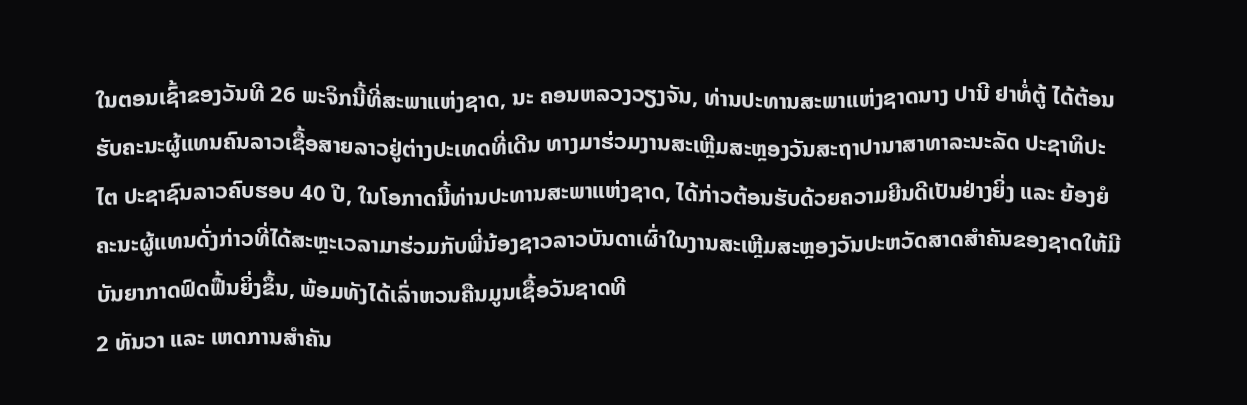ໃນຕອນເຊົ້າຂອງວັນທີ 26 ພະຈິກນີ້ທີ່ສະພາແຫ່ງຊາດ, ນະ ຄອນຫລວງວຽງຈັນ, ທ່ານປະທານສະພາແຫ່ງຊາດນາງ ປານີ ຢາທໍ່ຕູ້ ໄດ້ຕ້ອນຮັບຄະນະຜູ້ແທນຄົນລາວເຊື້ອສາຍລາວຢູ່ຕ່າງປະເທດທີ່ເດີນ ທາງມາຮ່ວມງານສະເຫຼີມສະຫຼອງວັນສະຖາປານາສາທາລະນະລັດ ປະຊາທິປະໄຕ ປະຊາຊົນລາວຄົບຮອບ 40 ປີ, ໃນໂອກາດນີ້ທ່ານປະທານສະພາແຫ່ງຊາດ, ໄດ້ກ່າວຕ້ອນຮັບດ້ວຍຄວາມຍີນດີເປັນຢ່າງຍິ່ງ ແລະ ຍ້ອງຍໍຄະນະຜູ້ແທນດັ່ງກ່າວທີ່ໄດ້ສະຫຼະເວລາມາຮ່ວມກັບພີ່ນ້ອງຊາວລາວບັນດາເຜົ່າໃນງານສະເຫຼີມສະຫຼອງວັນປະຫວັດສາດສຳຄັນຂອງຊາດໃຫ້ມີບັນຍາກາດຟົດຟື້ນຍິ່ງຂຶ້ນ, ພ້ອມທັງໄດ້ເລົ່າຫວນຄືນມູນເຊື້ອວັນຊາດທີ
2 ທັນວາ ແລະ ເຫດການສຳຄັນ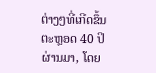ຕ່າງໆທີ່ເກີດຂຶ້ນຕະຫຼອດ 40 ປິຜ່ານມາ, ໂດຍ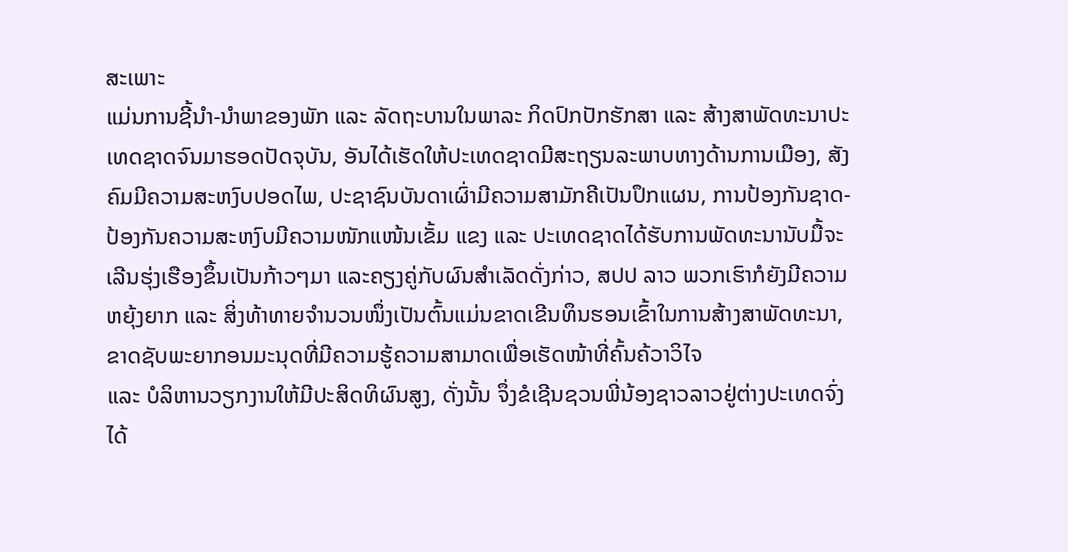ສະເພາະ
ແມ່ນການຊີ້ນຳ-ນໍາພາຂອງພັກ ແລະ ລັດຖະບານໃນພາລະ ກິດປົກປັກຮັກສາ ແລະ ສ້າງສາພັດທະນາປະເທດຊາດຈົນມາຮອດປັດຈຸບັນ, ອັນໄດ້ເຮັດໃຫ້ປະເທດຊາດມີສະຖຽນລະພາບທາງດ້ານການເມືອງ, ສັງຄົມມີຄວາມສະຫງົບປອດໄພ, ປະຊາຊົນບັນດາເຜົ່າມີຄວາມສາມັກຄີເປັນປຶກແຜນ, ການປ້ອງກັນຊາດ-ປ້ອງກັນຄວາມສະຫງົບມີຄວາມໜັກແໜ້ນເຂັ້ມ ແຂງ ແລະ ປະເທດຊາດໄດ້ຮັບການພັດທະນານັບມື້ຈະເລີນຮຸ່ງເຮືອງຂຶ້ນເປັນກ້າວໆມາ ແລະຄຽງຄູ່ກັບຜົນສຳເລັດດັ່ງກ່າວ, ສປປ ລາວ ພວກເຮົາກໍຍັງມີຄວາມຫຍຸ້ງຍາກ ແລະ ສິ່ງທ້າທາຍຈຳນວນໜຶ່ງເປັນຕົ້ນແມ່ນຂາດເຂີນທຶນຮອນເຂົ້າໃນການສ້າງສາພັດທະນາ, ຂາດຊັບພະຍາກອນມະນຸດທີ່ມີຄວາມຮູ້ຄວາມສາມາດເພື່ອເຮັດໜ້າທີ່ຄົ້ນຄ້ວາວິໄຈ
ແລະ ບໍລິຫານວຽກງານໃຫ້ມີປະສິດທິຜົນສູງ, ດັ່ງນັ້ນ ຈຶ່ງຂໍເຊີນຊວນພີ່ນ້ອງຊາວລາວຢູ່ຕ່າງປະເທດຈົ່ງໄດ້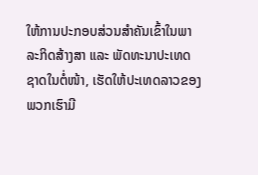ໃຫ້ການປະກອບສ່ວນສຳຄັນເຂົ້າໃນພາລະກິດສ້າງສາ ແລະ ພັດທະນາປະເທດຊາດໃນຕໍ່ໜ້າ, ເຮັດໃຫ້ປະເທດລາວຂອງພວກເຮົາມີ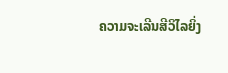ຄວາມຈະເລີນສີວິໄລຍິ່ງ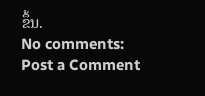ຂຶ້ນ.
No comments:
Post a Comment